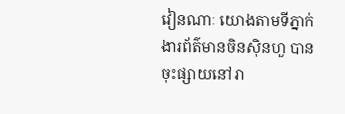វៀនណាៈ យោងតាមទីភ្នាក់ងារព័ត៌មានចិនស៊ិនហួ បានចុះផ្សាយនៅរា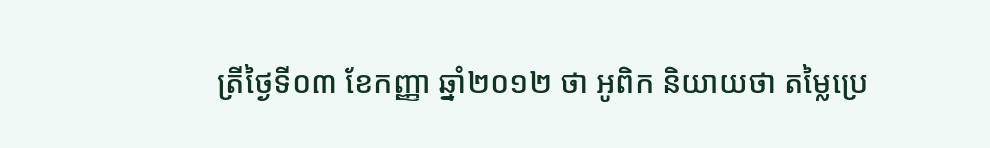ត្រីថ្ងៃទី០៣ ខែកញ្ញា ឆ្នាំ២០១២ ថា អូពិក និយាយថា តម្លៃប្រេ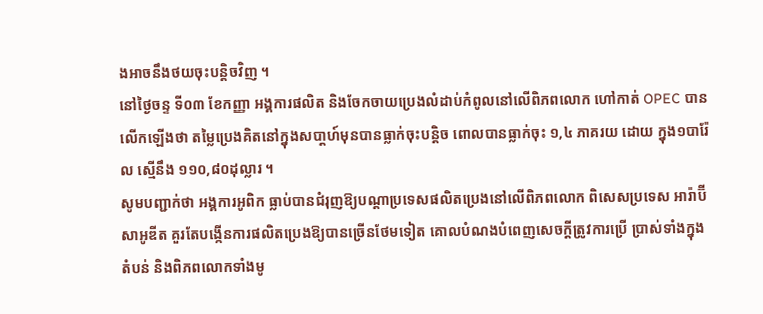ងអាចនឹងថយចុះបន្ដិចវិញ ។
នៅថ្ងៃចន្ទ ទី០៣ ខែកញ្ញា អង្គការផលិត និងចែកចាយប្រេងលំដាប់កំពូលនៅលើពិភពលោក ហៅកាត់ OPEC បានលើកឡើងថា តម្លៃប្រេងគិតនៅក្នុងសបា្ដហ៍មុនបានធ្លាក់ចុះបន្ដិច ពោលបានធ្លាក់ចុះ ១,៤ ភាគរយ ដោយ ក្នុង១បារ៉ែល ស្មើនឹង ១១០,៨០ដុល្លារ ។
សូមបញ្ជាក់ថា អង្គការអូពិក ធ្លាប់បានជំរុញឱ្យបណ្ដាប្រទេសផលិតប្រេងនៅលើពិភពលោក ពិសេសប្រទេស អារ៉ាប៊ី សាអូឌីត គួរតែបង្កើនការផលិតប្រេងឱ្យបានច្រើនថែមទៀត គោលបំណងបំពេញសេចក្ដីត្រូវការប្រើ ប្រាស់ទាំងក្នុងតំបន់ និងពិភពលោកទាំងមូ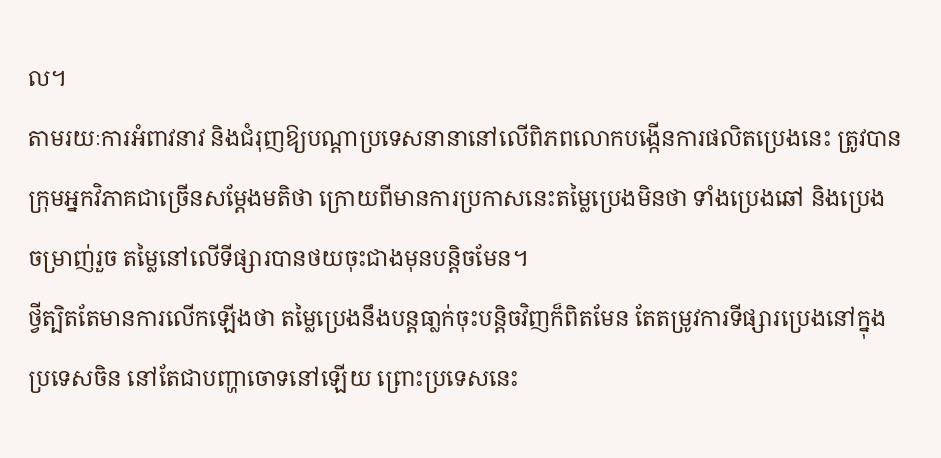ល។
តាមរយៈការអំពាវនាវ និងជំរុញឱ្យបណ្ដាប្រទេសនានានៅលើពិភពលោកបង្កើនការផលិតប្រេងនេះ ត្រូវបាន ក្រុមអ្នកវិភាគជាច្រើនសម្ដែងមតិថា ក្រោយពីមានការប្រកាសនេះតម្លៃប្រេងមិនថា ទាំងប្រេងឆៅ និងប្រេង ចម្រាញ់រួច តម្លៃនៅលើទីផ្សារបានថយចុះជាងមុនបន្ដិចមែន។
ថ្វីត្បិតតែមានការលើកឡើងថា តម្លៃប្រេងនឹងបន្ដធា្លក់ចុះបន្ដិចវិញក៏ពិតមែន តែតម្រូវការទីផ្សារប្រេងនៅក្នុង ប្រទេសចិន នៅតែជាបញ្ហាចោទនៅឡើយ ព្រោះប្រទេសនេះ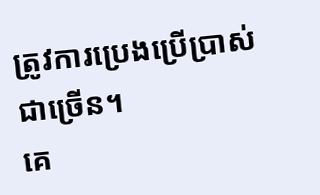ត្រូវការប្រេងប្រើប្រាស់ជាច្រើន។
គេ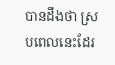បានដឹងថា ស្របពេលនេះដែរ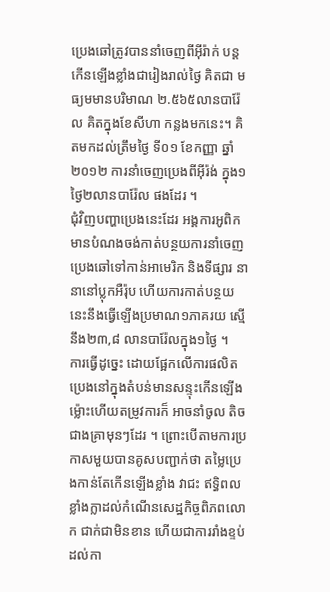ប្រេងឆៅត្រូវបាននាំចេញពីអ៊ីរ៉ាក់ បន្ដកើនឡើងខ្លាំងជារៀងរាល់ថ្ងៃ គិតជា មធ្យមមានបរិមាណ ២.៥៦៥លានបារ៉ែល គិតក្នុងខែសីហា កន្លងមកនេះ។ គិតមកដល់ត្រឹមថ្ងៃ ទី០១ ខែកញ្ញា ឆ្នាំ២០១២ ការនាំចេញប្រេងពីអ៊ីរ៉ង់ ក្នុង១ថ្ងៃ២លានបារ៉ែល ផងដែរ ។
ជុំវិញបញ្ហាប្រេងនេះដែរ អង្គការអូពិក មានបំណងចង់កាត់បន្ថយការនាំចេញប្រេងឆៅទៅកាន់អាមេរិក និងទីផ្សារ នានានៅប្លុកអឺរ៉ុប ហើយការកាត់បន្ថយនេះនឹងធ្វើឡើងប្រមាណ១ភាគរយ ស្មើនឹង២៣,៨ លានបារ៉ែលក្នុង១ថ្ងៃ ។
ការធ្វើដូច្នេះ ដោយផ្អែកលើការផលិតប្រេងនៅក្នុងតំបន់មានសន្ទុះកើនឡើង ម្ល៉ោះហើយតម្រូវការក៏ អាចនាំចូល តិចជាងគ្រាមុនៗដែរ ។ ព្រោះបើតាមការប្រកាសមួយបានគូសបញ្ជាក់ថា តម្លៃប្រេងកាន់តែកើនឡើងខ្លាំង វាជះ ឥទ្ធិពលខ្លាំងក្លាដល់កំណើនសេដ្ឋកិច្ចពិភពលោក ជាក់ជាមិនខាន ហើយជាការរាំងខ្ទប់ដល់កា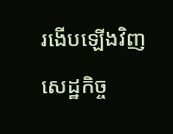រងើបឡើងវិញ សេដ្ឋកិច្ច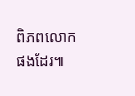ពិភពលោកផងដែរ៕